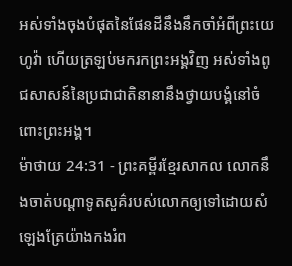អស់ទាំងចុងបំផុតនៃផែនដីនឹងនឹកចាំអំពីព្រះយេហូវ៉ា ហើយត្រឡប់មករកព្រះអង្គវិញ អស់ទាំងពូជសាសន៍នៃប្រជាជាតិនានានឹងថ្វាយបង្គំនៅចំពោះព្រះអង្គ។
ម៉ាថាយ 24:31 - ព្រះគម្ពីរខ្មែរសាកល លោកនឹងចាត់បណ្ដាទូតសួគ៌របស់លោកឲ្យទៅដោយសំឡេងត្រែយ៉ាងកងរំព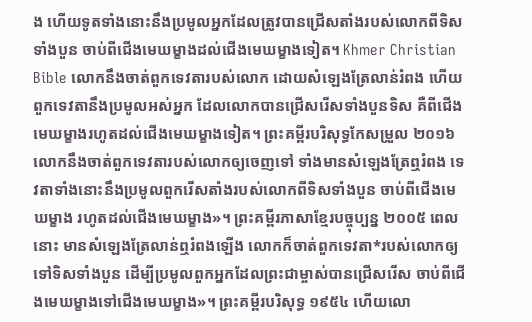ង ហើយទូតទាំងនោះនឹងប្រមូលអ្នកដែលត្រូវបានជ្រើសតាំងរបស់លោកពីទិសទាំងបួន ចាប់ពីជើងមេឃម្ខាងដល់ជើងមេឃម្ខាងទៀត។ Khmer Christian Bible លោកនឹងចាត់ពួកទេវតារបស់លោក ដោយសំឡេងត្រែលាន់រំពង ហើយពួកទេវតានឹងប្រមូលអស់អ្នក ដែលលោកបានជ្រើសរើសទាំងបួនទិស គឺពីជើងមេឃម្ខាងរហូតដល់ជើងមេឃម្ខាងទៀត។ ព្រះគម្ពីរបរិសុទ្ធកែសម្រួល ២០១៦ លោកនឹងចាត់ពួកទេវតារបស់លោកឲ្យចេញទៅ ទាំងមានសំឡេងត្រែឮរំពង ទេវតាទាំងនោះនឹងប្រមូលពួករើសតាំងរបស់លោកពីទិសទាំងបួន ចាប់ពីជើងមេឃម្ខាង រហូតដល់ជើងមេឃម្ខាង»។ ព្រះគម្ពីរភាសាខ្មែរបច្ចុប្បន្ន ២០០៥ ពេលនោះ មានសំឡេងត្រែលាន់ឮរំពងឡើង លោកក៏ចាត់ពួកទេវតា*របស់លោកឲ្យទៅទិសទាំងបួន ដើម្បីប្រមូលពួកអ្នកដែលព្រះជាម្ចាស់បានជ្រើសរើស ចាប់ពីជើងមេឃម្ខាងទៅជើងមេឃម្ខាង»។ ព្រះគម្ពីរបរិសុទ្ធ ១៩៥៤ ហើយលោ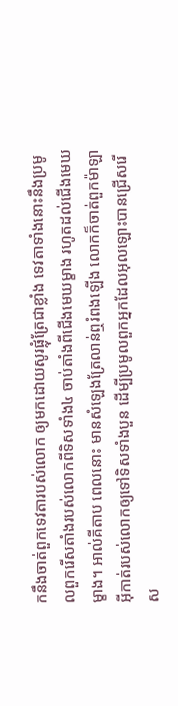កនឹងចាត់ពួកទេវតារបស់លោក ឲ្យមកដោយសូរផ្លុំត្រែជាខ្លាំង ទេវតាទាំងនោះនឹងប្រមូលពួករើសតាំងរបស់លោកពីទិសទាំង៤ ចាប់តាំងពីជើងមេឃម្ខាង រហូតដល់ជើងមេឃម្ខាង។ អាល់គីតាប ពេលនោះ មានសំឡេងត្រែលាន់ឮរំពងឡើង លោកក៏ចាត់ពួកម៉ាឡាអ៊ីកាត់របស់លោកឲ្យទៅទិសទាំងបួន ដើម្បីប្រមូលពួកអ្នកដែលអុលឡោះបានជ្រើសរើស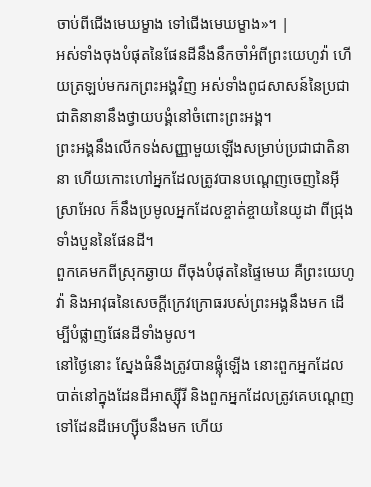ចាប់ពីជើងមេឃម្ខាង ទៅជើងមេឃម្ខាង»។ |
អស់ទាំងចុងបំផុតនៃផែនដីនឹងនឹកចាំអំពីព្រះយេហូវ៉ា ហើយត្រឡប់មករកព្រះអង្គវិញ អស់ទាំងពូជសាសន៍នៃប្រជាជាតិនានានឹងថ្វាយបង្គំនៅចំពោះព្រះអង្គ។
ព្រះអង្គនឹងលើកទង់សញ្ញាមួយឡើងសម្រាប់ប្រជាជាតិនានា ហើយកោះហៅអ្នកដែលត្រូវបានបណ្ដេញចេញនៃអ៊ីស្រាអែល ក៏នឹងប្រមូលអ្នកដែលខ្ចាត់ខ្ចាយនៃយូដា ពីជ្រុងទាំងបួននៃផែនដី។
ពួកគេមកពីស្រុកឆ្ងាយ ពីចុងបំផុតនៃផ្ទៃមេឃ គឺព្រះយេហូវ៉ា និងអាវុធនៃសេចក្ដីក្រេវក្រោធរបស់ព្រះអង្គនឹងមក ដើម្បីបំផ្លាញផែនដីទាំងមូល។
នៅថ្ងៃនោះ ស្នែងធំនឹងត្រូវបានផ្លុំឡើង នោះពួកអ្នកដែលបាត់នៅក្នុងដែនដីអាស្ស៊ីរី និងពួកអ្នកដែលត្រូវគេបណ្ដេញទៅដែនដីអេហ្ស៊ីបនឹងមក ហើយ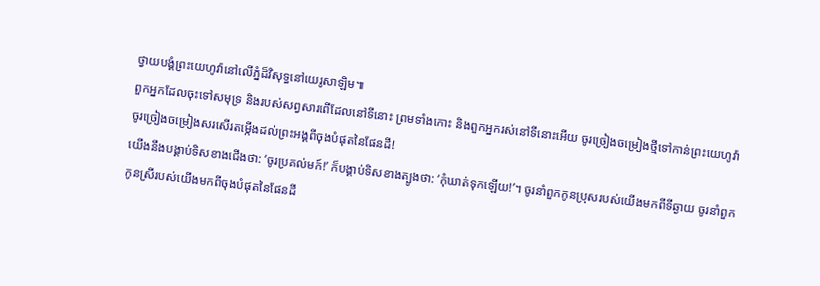ថ្វាយបង្គំព្រះយេហូវ៉ានៅលើភ្នំដ៏វិសុទ្ធនៅយេរូសាឡិម៕
ពួកអ្នកដែលចុះទៅសមុទ្រ និងរបស់សព្វសារពើដែលនៅទីនោះ ព្រមទាំងកោះ និងពួកអ្នករស់នៅទីនោះអើយ ចូរច្រៀងចម្រៀងថ្មីទៅកាន់ព្រះយេហូវ៉ា ចូរច្រៀងចម្រៀងសរសើរតម្កើងដល់ព្រះអង្គពីចុងបំផុតនៃផែនដី!
យើងនឹងបង្គាប់ទិសខាងជើងថា: ‘ចូរប្រគល់មក៍!’ ក៏បង្គាប់ទិសខាងត្បូងថា: ‘កុំឃាត់ទុកឡើយ!’។ ចូរនាំពួកកូនប្រុសរបស់យើងមកពីទីឆ្ងាយ ចូរនាំពួកកូនស្រីរបស់យើងមកពីចុងបំផុតនៃផែនដី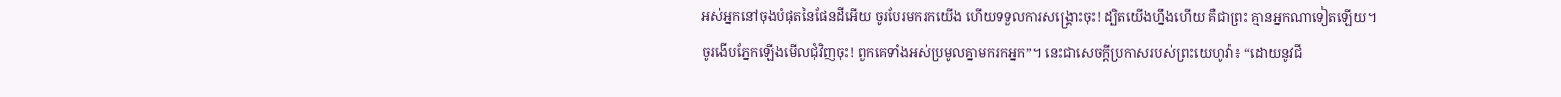អស់អ្នកនៅចុងបំផុតនៃផែនដីអើយ ចូរបែរមករកយើង ហើយទទួលការសង្គ្រោះចុះ! ដ្បិតយើងហ្នឹងហើយ គឺជាព្រះ គ្មានអ្នកណាទៀតឡើយ។
ចូរងើបភ្នែកឡើងមើលជុំវិញចុះ! ពួកគេទាំងអស់ប្រមូលគ្នាមករកអ្នក”។ នេះជាសេចក្ដីប្រកាសរបស់ព្រះយេហូវ៉ា៖ “ដោយនូវជី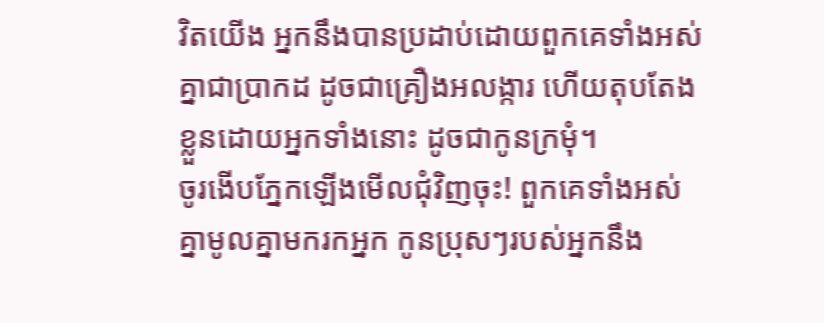វិតយើង អ្នកនឹងបានប្រដាប់ដោយពួកគេទាំងអស់គ្នាជាប្រាកដ ដូចជាគ្រឿងអលង្ការ ហើយតុបតែងខ្លួនដោយអ្នកទាំងនោះ ដូចជាកូនក្រមុំ។
ចូរងើបភ្នែកឡើងមើលជុំវិញចុះ! ពួកគេទាំងអស់គ្នាមូលគ្នាមករកអ្នក កូនប្រុសៗរបស់អ្នកនឹង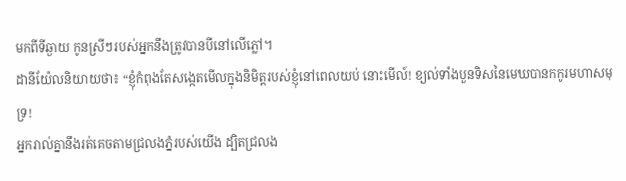មកពីទីឆ្ងាយ កូនស្រីៗរបស់អ្នកនឹងត្រូវបានបីនៅលើភ្លៅ។
ដានីយ៉ែលនិយាយថា៖ “ខ្ញុំកំពុងតែសង្កេតមើលក្នុងនិមិត្តរបស់ខ្ញុំនៅពេលយប់ នោះមើល៍! ខ្យល់ទាំងបួនទិសនៃមេឃបានកកូរមហាសមុទ្រ!
អ្នករាល់គ្នានឹងរត់គេចតាមជ្រលងភ្នំរបស់យើង ដ្បិតជ្រលង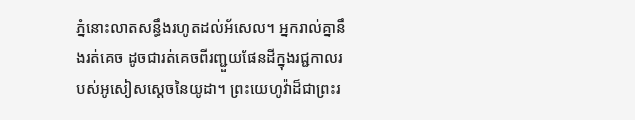ភ្នំនោះលាតសន្ធឹងរហូតដល់អ័សេល។ អ្នករាល់គ្នានឹងរត់គេច ដូចជារត់គេចពីរញ្ជួយផែនដីក្នុងរជ្ជកាលរបស់អូសៀសស្ដេចនៃយូដា។ ព្រះយេហូវ៉ាដ៏ជាព្រះរ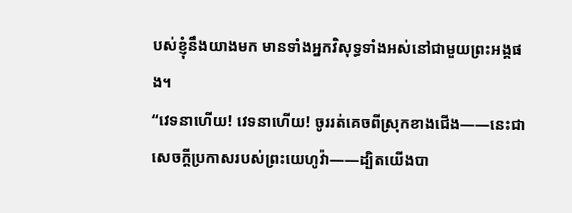បស់ខ្ញុំនឹងយាងមក មានទាំងអ្នកវិសុទ្ធទាំងអស់នៅជាមួយព្រះអង្គផង។
“វេទនាហើយ! វេទនាហើយ! ចូររត់គេចពីស្រុកខាងជើង——នេះជាសេចក្ដីប្រកាសរបស់ព្រះយេហូវ៉ា——ដ្បិតយើងបា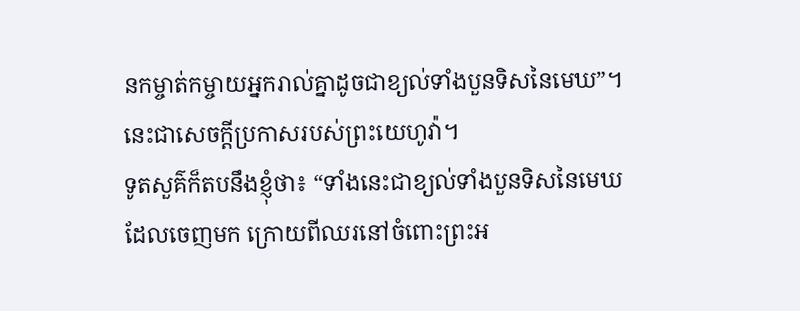នកម្ចាត់កម្ចាយអ្នករាល់គ្នាដូចជាខ្យល់ទាំងបួនទិសនៃមេឃ”។ នេះជាសេចក្ដីប្រកាសរបស់ព្រះយេហូវ៉ា។
ទូតសួគ៌ក៏តបនឹងខ្ញុំថា៖ “ទាំងនេះជាខ្យល់ទាំងបួនទិសនៃមេឃដែលចេញមក ក្រោយពីឈរនៅចំពោះព្រះអ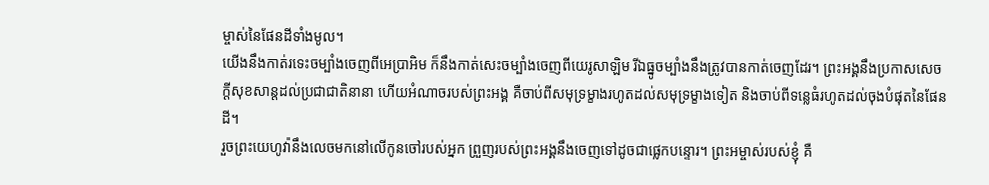ម្ចាស់នៃផែនដីទាំងមូល។
យើងនឹងកាត់រទេះចម្បាំងចេញពីអេប្រាអិម ក៏នឹងកាត់សេះចម្បាំងចេញពីយេរូសាឡិម រីឯធ្នូចម្បាំងនឹងត្រូវបានកាត់ចេញដែរ។ ព្រះអង្គនឹងប្រកាសសេចក្ដីសុខសាន្តដល់ប្រជាជាតិនានា ហើយអំណាចរបស់ព្រះអង្គ គឺចាប់ពីសមុទ្រម្ខាងរហូតដល់សមុទ្រម្ខាងទៀត និងចាប់ពីទន្លេធំរហូតដល់ចុងបំផុតនៃផែនដី។
រួចព្រះយេហូវ៉ានឹងលេចមកនៅលើកូនចៅរបស់អ្នក ព្រួញរបស់ព្រះអង្គនឹងចេញទៅដូចជាផ្លេកបន្ទោរ។ ព្រះអម្ចាស់របស់ខ្ញុំ គឺ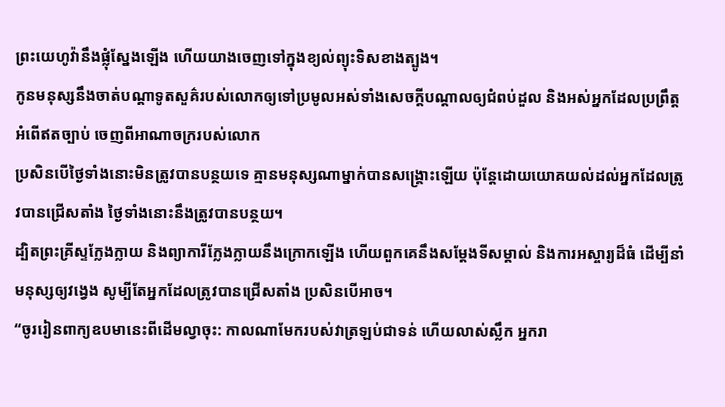ព្រះយេហូវ៉ានឹងផ្លុំស្នែងឡើង ហើយយាងចេញទៅក្នុងខ្យល់ព្យុះទិសខាងត្បូង។
កូនមនុស្សនឹងចាត់បណ្ដាទូតសួគ៌របស់លោកឲ្យទៅប្រមូលអស់ទាំងសេចក្ដីបណ្ដាលឲ្យជំពប់ដួល និងអស់អ្នកដែលប្រព្រឹត្តអំពើឥតច្បាប់ ចេញពីអាណាចក្ររបស់លោក
ប្រសិនបើថ្ងៃទាំងនោះមិនត្រូវបានបន្ថយទេ គ្មានមនុស្សណាម្នាក់បានសង្គ្រោះឡើយ ប៉ុន្តែដោយយោគយល់ដល់អ្នកដែលត្រូវបានជ្រើសតាំង ថ្ងៃទាំងនោះនឹងត្រូវបានបន្ថយ។
ដ្បិតព្រះគ្រីស្ទក្លែងក្លាយ និងព្យាការីក្លែងក្លាយនឹងក្រោកឡើង ហើយពួកគេនឹងសម្ដែងទីសម្គាល់ និងការអស្ចារ្យដ៏ធំ ដើម្បីនាំមនុស្សឲ្យវង្វេង សូម្បីតែអ្នកដែលត្រូវបានជ្រើសតាំង ប្រសិនបើអាច។
“ចូររៀនពាក្យឧបមានេះពីដើមល្វាចុះ: កាលណាមែករបស់វាត្រឡប់ជាទន់ ហើយលាស់ស្លឹក អ្នករា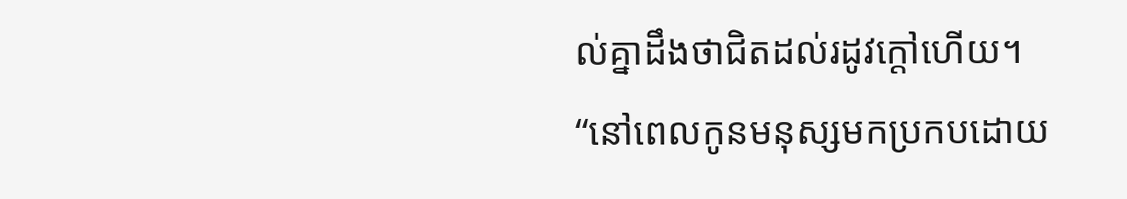ល់គ្នាដឹងថាជិតដល់រដូវក្ដៅហើយ។
“នៅពេលកូនមនុស្សមកប្រកបដោយ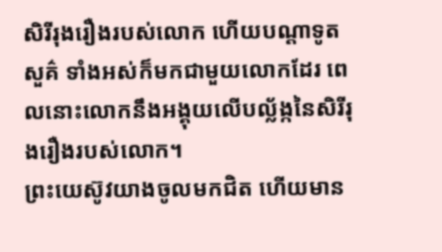សិរីរុងរឿងរបស់លោក ហើយបណ្ដាទូតសួគ៌ ទាំងអស់ក៏មកជាមួយលោកដែរ ពេលនោះលោកនឹងអង្គុយលើបល្ល័ង្កនៃសិរីរុងរឿងរបស់លោក។
ព្រះយេស៊ូវយាងចូលមកជិត ហើយមាន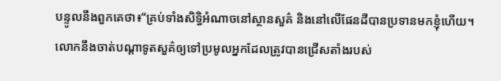បន្ទូលនឹងពួកគេថា៖“គ្រប់ទាំងសិទ្ធិអំណាចនៅស្ថានសួគ៌ និងនៅលើផែនដីបានប្រទានមកខ្ញុំហើយ។
លោកនឹងចាត់បណ្ដាទូតសួគ៌ឲ្យទៅប្រមូលអ្នកដែលត្រូវបានជ្រើសតាំងរបស់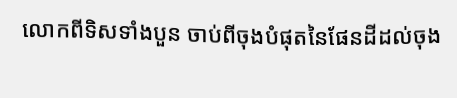លោកពីទិសទាំងបួន ចាប់ពីចុងបំផុតនៃផែនដីដល់ចុង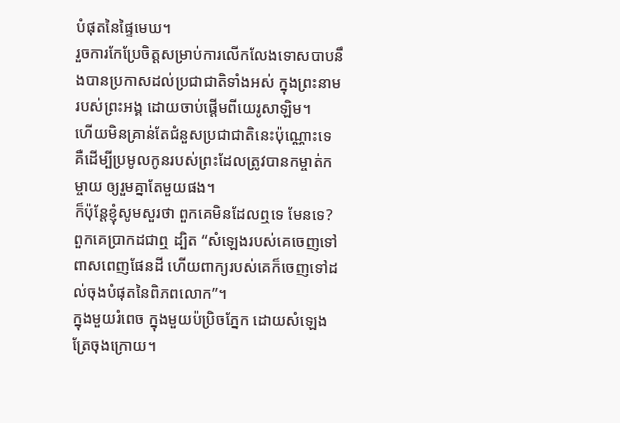បំផុតនៃផ្ទៃមេឃ។
រួចការកែប្រែចិត្តសម្រាប់ការលើកលែងទោសបាបនឹងបានប្រកាសដល់ប្រជាជាតិទាំងអស់ ក្នុងព្រះនាមរបស់ព្រះអង្គ ដោយចាប់ផ្ដើមពីយេរូសាឡិម។
ហើយមិនគ្រាន់តែជំនួសប្រជាជាតិនេះប៉ុណ្ណោះទេ គឺដើម្បីប្រមូលកូនរបស់ព្រះដែលត្រូវបានកម្ចាត់កម្ចាយ ឲ្យរួមគ្នាតែមួយផង។
ក៏ប៉ុន្តែខ្ញុំសូមសួរថា ពួកគេមិនដែលឮទេ មែនទេ? ពួកគេប្រាកដជាឮ ដ្បិត “សំឡេងរបស់គេចេញទៅពាសពេញផែនដី ហើយពាក្យរបស់គេក៏ចេញទៅដល់ចុងបំផុតនៃពិភពលោក”។
ក្នុងមួយរំពេច ក្នុងមួយប៉ប្រិចភ្នែក ដោយសំឡេងត្រែចុងក្រោយ។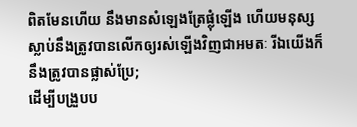ពិតមែនហើយ នឹងមានសំឡេងត្រែផ្លុំឡើង ហើយមនុស្សស្លាប់នឹងត្រូវបានលើកឲ្យរស់ឡើងវិញជាអមតៈ រីឯយើងក៏នឹងត្រូវបានផ្លាស់ប្រែ;
ដើម្បីបង្រួបប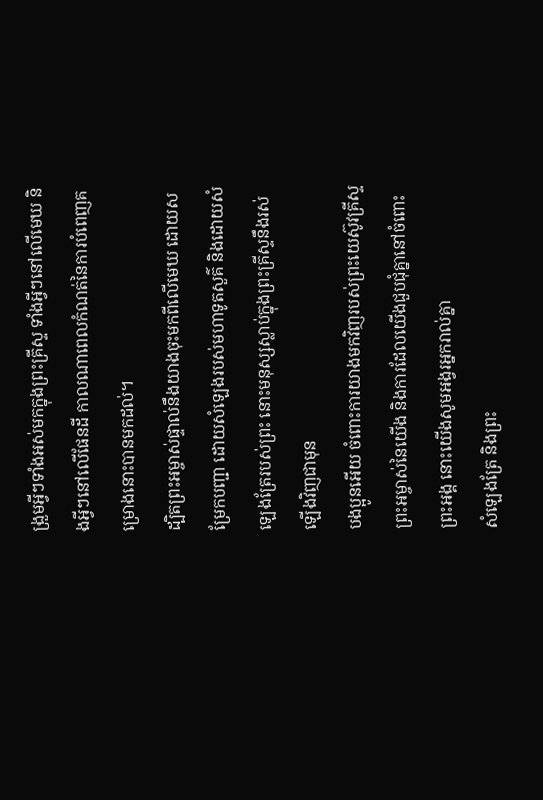ង្រួមអ្វីៗទាំងអស់មកក្នុងព្រះគ្រីស្ទ ទាំងអ្វីៗនៅលើមេឃ និងអ្វីៗនៅលើផែនដី កាលណាពេលកំណត់នៃការបំពេញគម្រោងនោះបានមកដល់។
ដ្បិតព្រះអម្ចាស់ផ្ទាល់នឹងយាងចុះមកពីលើមេឃ ដោយសម្រែកបញ្ជា ដោយសំឡេងរបស់មហាទូតសួគ៌ និងដោយសំឡេងត្រែរបស់ព្រះ នោះមនុស្សស្លាប់ក្នុងព្រះគ្រីស្ទនឹងរស់ឡើងវិញជាមុន
បងប្អូនអើយ ចំពោះការយាងមកវិញរបស់ព្រះយេស៊ូវគ្រីស្ទព្រះអម្ចាស់នៃយើង និងការដែលយើងជួបជុំគ្នានៅចំពោះព្រះអង្គ នោះយើងសូមអង្វរអ្នករាល់គ្នា
សំឡេងត្រែ និងព្រះ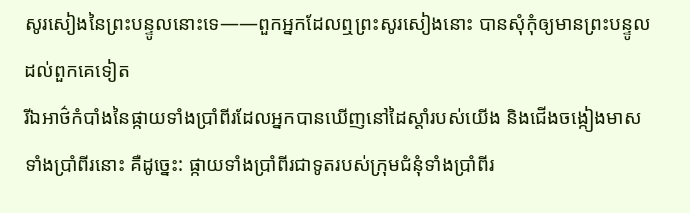សូរសៀងនៃព្រះបន្ទូលនោះទេ——ពួកអ្នកដែលឮព្រះសូរសៀងនោះ បានសុំកុំឲ្យមានព្រះបន្ទូលដល់ពួកគេទៀត
រីឯអាថ៌កំបាំងនៃផ្កាយទាំងប្រាំពីរដែលអ្នកបានឃើញនៅដៃស្ដាំរបស់យើង និងជើងចង្កៀងមាសទាំងប្រាំពីរនោះ គឺដូច្នេះ: ផ្កាយទាំងប្រាំពីរជាទូតរបស់ក្រុមជំនុំទាំងប្រាំពីរ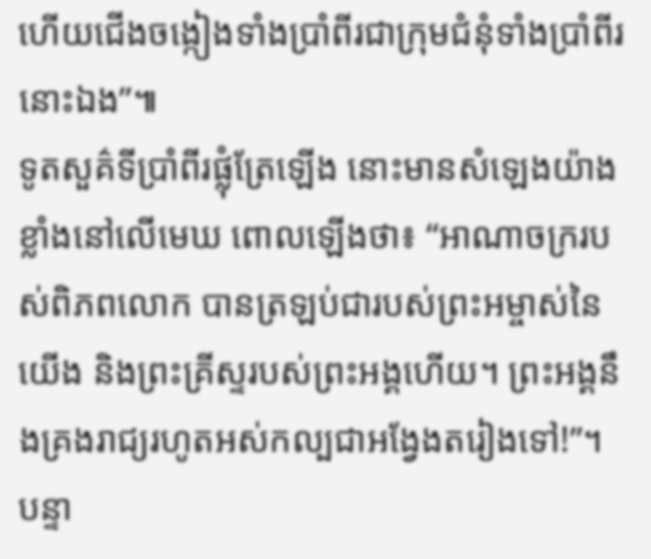ហើយជើងចង្កៀងទាំងប្រាំពីរជាក្រុមជំនុំទាំងប្រាំពីរនោះឯង”៕
ទូតសួគ៌ទីប្រាំពីរផ្លុំត្រែឡើង នោះមានសំឡេងយ៉ាងខ្លាំងនៅលើមេឃ ពោលឡើងថា៖ “អាណាចក្ររបស់ពិភពលោក បានត្រឡប់ជារបស់ព្រះអម្ចាស់នៃយើង និងព្រះគ្រីស្ទរបស់ព្រះអង្គហើយ។ ព្រះអង្គនឹងគ្រងរាជ្យរហូតអស់កល្បជាអង្វែងតរៀងទៅ!”។
បន្ទា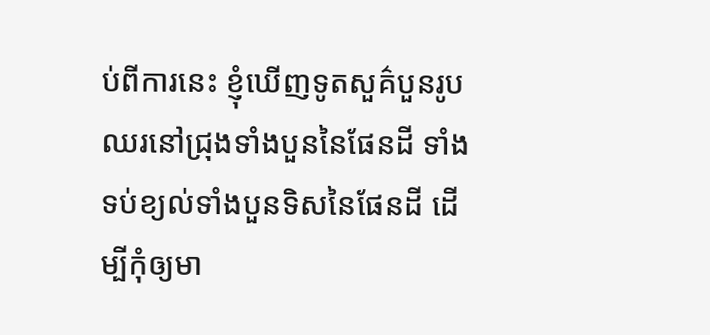ប់ពីការនេះ ខ្ញុំឃើញទូតសួគ៌បួនរូបឈរនៅជ្រុងទាំងបួននៃផែនដី ទាំងទប់ខ្យល់ទាំងបួនទិសនៃផែនដី ដើម្បីកុំឲ្យមា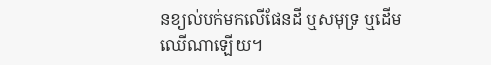នខ្យល់បក់មកលើផែនដី ឬសមុទ្រ ឬដើមឈើណាឡើយ។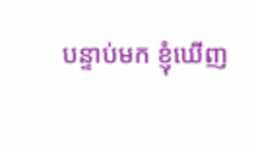បន្ទាប់មក ខ្ញុំឃើញ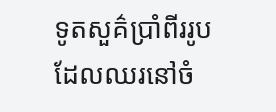ទូតសួគ៌ប្រាំពីររូបដែលឈរនៅចំ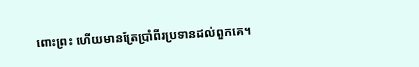ពោះព្រះ ហើយមានត្រែប្រាំពីរប្រទានដល់ពួកគេ។